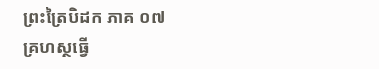ព្រះត្រៃបិដក ភាគ ០៧
គ្រហស្ថធ្វើ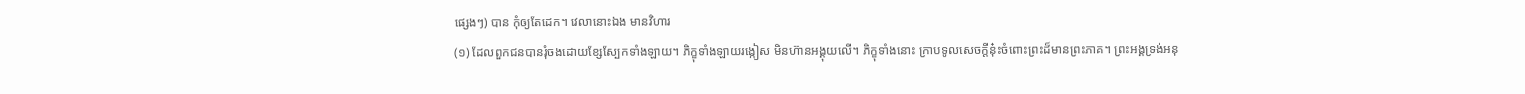ផ្សេងៗ) បាន កុំឲ្យតែដេក។ វេលានោះឯង មានវិហារ
(១) ដែលពួកជនបានរុំចងដោយខ្សែស្បែកទាំងឡាយ។ ភិក្ខុទាំងឡាយរង្កៀស មិនហ៊ានអង្គុយលើ។ ភិក្ខុទាំងនោះ ក្រាបទូលសេចក្តីនុ៎ះចំពោះព្រះដ៏មានព្រះភាគ។ ព្រះអង្គទ្រង់អនុ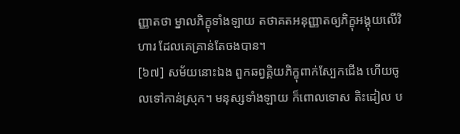ញ្ញាតថា ម្នាលភិក្ខុទាំងឡាយ តថាគតអនុញ្ញាតឲ្យភិក្ខុអង្គុយលើវិហារ ដែលគេគ្រាន់តែចងបាន។
[៦៧] សម័យនោះឯង ពួកឆព្វគ្គិយភិក្ខុពាក់ស្បែកជើង ហើយចូលទៅកាន់ស្រុក។ មនុស្សទាំងឡាយ ក៏ពោលទោស តិះដៀល ប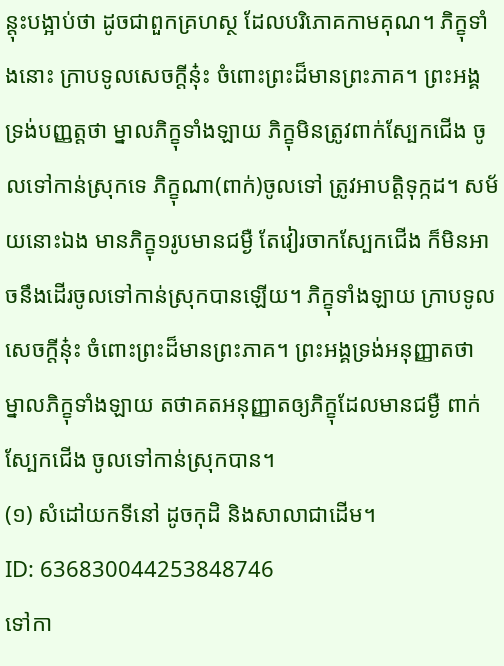ន្តុះបង្អាប់ថា ដូចជាពួកគ្រហស្ថ ដែលបរិភោគកាមគុណ។ ភិក្ខុទាំងនោះ ក្រាបទូលសេចក្តីនុ៎ះ ចំពោះព្រះដ៏មានព្រះភាគ។ ព្រះអង្គទ្រង់បញ្ញត្តថា ម្នាលភិក្ខុទាំងឡាយ ភិក្ខុមិនត្រូវពាក់ស្បែកជើង ចូលទៅកាន់ស្រុកទេ ភិក្ខុណា(ពាក់)ចូលទៅ ត្រូវអាបត្តិទុក្កដ។ សម័យនោះឯង មានភិក្ខុ១រូបមានជម្ងឺ តែវៀរចាកស្បែកជើង ក៏មិនអាចនឹងដើរចូលទៅកាន់ស្រុកបានឡើយ។ ភិក្ខុទាំងឡាយ ក្រាបទូលសេចក្តីនុ៎ះ ចំពោះព្រះដ៏មានព្រះភាគ។ ព្រះអង្គទ្រង់អនុញ្ញាតថា ម្នាលភិក្ខុទាំងឡាយ តថាគតអនុញ្ញាតឲ្យភិក្ខុដែលមានជម្ងឺ ពាក់ស្បែកជើង ចូលទៅកាន់ស្រុកបាន។
(១) សំដៅយកទីនៅ ដូចកុដិ និងសាលាជាដើម។
ID: 636830044253848746
ទៅកា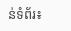ន់ទំព័រ៖